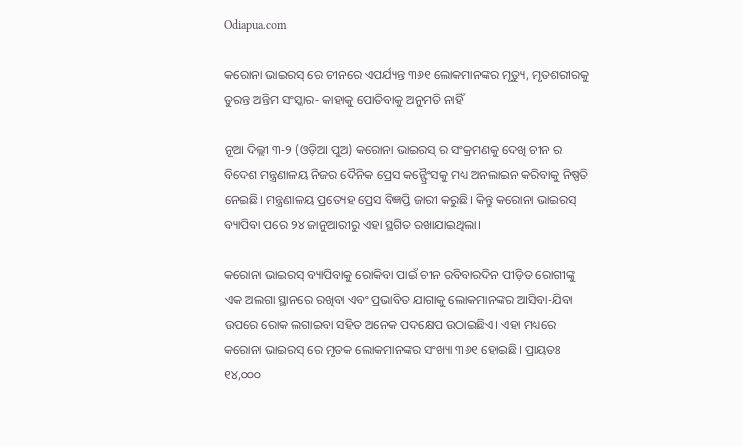Odiapua.com

କରୋନା ଭାଇରସ୍ ରେ ଚୀନରେ ଏପର୍ଯ୍ୟନ୍ତ ୩୬୧ ଲୋକମାନଙ୍କର ମୃତ୍ୟୁ, ମୃତଶରୀରକୁ ତୁରନ୍ତ ଅନ୍ତିମ ସଂସ୍କାର- କାହାକୁ ପୋତିବାକୁ ଅନୁମତି ନାହିଁ

ନୂଆ ଦିଲ୍ଲୀ ୩-୨ (ଓଡ଼ିଆ ପୁଅ) କରୋନା ଭାଇରସ୍ ର ସଂକ୍ରମଣକୁ ଦେଖି ଚୀନ ର ବିଦେଶ ମନ୍ତ୍ରଣାଳୟ ନିଜର ଦୈନିକ ପ୍ରେସ କନ୍ଫ୍ରୈଂସକୁ ମଧ୍ୟ ଅନଲାଇନ କରିବାକୁ ନିଷ୍ପତି ନେଇଛି। ମନ୍ତ୍ରଣାଳୟ ପ୍ରତ୍ୟେହ ପ୍ରେସ ବିଜ୍ଞପ୍ତି ଜାରୀ କରୁଛି। କିନ୍ତୁ କରୋନା ଭାଇରସ୍ ବ୍ୟାପିବା ପରେ ୨୪ ଜାନୁଆରୀରୁ ଏହା ସ୍ଥଗିତ ରଖାଯାଇଥିଲା।

କରୋନା ଭାଇରସ୍ ବ୍ୟାପିବାକୁ ରୋକିବା ପାଇଁ ଚୀନ ରବିବାରଦିନ ପୀଡ଼ିତ ରୋଗୀଙ୍କୁ ଏକ ଅଲଗା ସ୍ଥାନରେ ରଖିବା ଏବଂ ପ୍ରଭାବିତ ଯାଗାକୁ ଲୋକମାନଙ୍କର ଆସିବା-ଯିବା ଉପରେ ରୋକ ଲଗାଇବା ସହିତ ଅନେକ ପଦକ୍ଷେପ ଉଠାଇଛିଏ। ଏହା ମଧ୍ୟରେ କରୋନା ଭାଇରସ୍ ରେ ମୃତକ ଲୋକମାନଙ୍କର ସଂଖ୍ୟା ୩୬୧ ହୋଇଛି। ପ୍ରାୟତଃ ୧୪,୦୦୦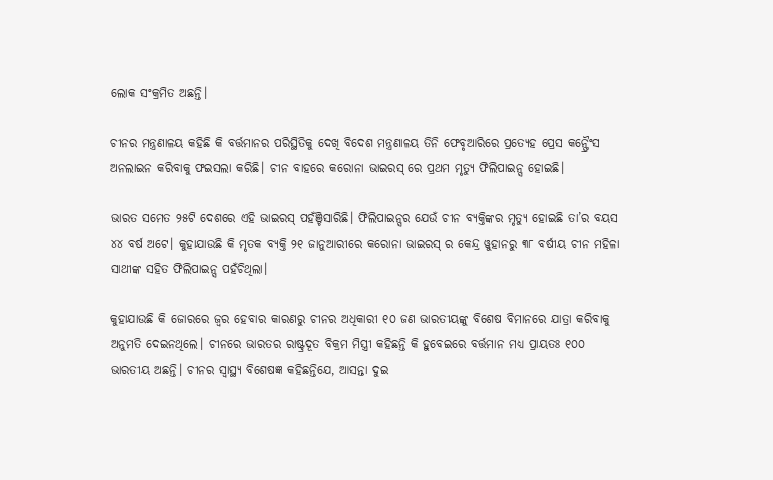ଲୋକ ସଂକ୍ରମିତ ଅଛନ୍ତି।

ଚୀନର ମନ୍ତ୍ରଣାଳୟ କହିଛି କି ବର୍ତ୍ତମାନର ପରିସ୍ଥିତିକୁ ଦେଖି ବିଦେଶ ମନ୍ତ୍ରଣାଳୟ ତିନି ଫେବୃଆରିରେ ପ୍ରତ୍ୟେହ ପ୍ରେସ କନ୍ଫ୍ରୈଂସ ଅନଲାଇନ କରିବାକୁ ଫଇସଲା କରିଛି। ଚୀନ ବାହରେ କରୋନା ଭାଇରସ୍ ରେ ପ୍ରଥମ ମୃତ୍ୟୁ ଫିଲିପାଇନ୍ସ ହୋଇଛି।

ଭାରତ ସମେତ ୨୫ଟି ଦେଶରେ ଏହି ଭାଇରସ୍ ପହଁଞ୍ଚିସାରିଛି। ଫିଲିପାଇନ୍ସର ଯେଉଁ ଚୀନ ବ୍ୟକ୍ତିଙ୍କର ମୃତ୍ୟୁ ହୋଇଛି ତା’ର ବୟସ ୪୪ ବର୍ଷ ଅଟେ। କୁହାଯାଉଛି କି ମୃତକ ବ୍ୟକ୍ତି ୨୧ ଜାନୁଆରୀରେ କରୋନା ଭାଇରସ୍ ର କେନ୍ଦ୍ର ୱୁହାନରୁ ୩୮ ବର୍ଷୀୟ ଚୀନ ମହିଳା ସାଥୀଙ୍କ ସହିତ ଫିଲିପାଇନ୍ସ ପହଁଚିଥିଲା।

କୁହାଯାଉଛି କି ଜୋରରେ ଜ୍ୱର ହେବାର କାରଣରୁ ଚୀନର ଅଧିକାରୀ ୧୦ ଜଣ ଭାରତୀୟଙ୍କୁ ବିଶେଷ ବିମାନରେ ଯାତ୍ରା କରିବାକୁ ଅନୁମତି ଦେଇନଥିଲେ। ଚୀନରେ ଭାରତର ରାଷ୍ଟ୍ରଦୂତ ବିକ୍ରମ ମିସ୍ତ୍ରୀ କହିଛନ୍ତି କି ହୁବେଇରେ ବର୍ତ୍ତମାନ ମଧ୍ୟ ପ୍ରାୟତଃ ୧୦୦ ଭାରତୀୟ ଅଛନ୍ତି। ଚୀନର ସ୍ବାସ୍ଥ୍ୟ ବିଶେଷଜ୍ଞ କହିଛନ୍ତିଯେ, ଆସନ୍ତା ଦୁଇ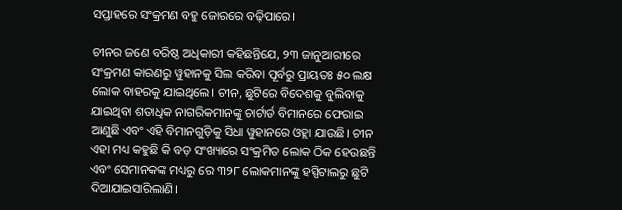ସପ୍ତାହରେ ସଂକ୍ରମଣ ବହୁ ଜୋରରେ ବଢ଼ିପାରେ।

ଚୀନର ଜଣେ ବରିଷ୍ଠ ଅଧିକାରୀ କହିଛନ୍ତିଯେ, ୨୩ ଜାନୁଆରୀରେ ସଂକ୍ରମଣ କାରଣରୁ ୱୁହାନକୁ ସିଲ କରିବା ପୂର୍ବରୁ ପ୍ରାୟତଃ ୫୦ ଲକ୍ଷ ଲୋକ ବାହରକୁ ଯାଇଥିଲେ। ଚୀନ, ଛୁଟିରେ ବିଦେଶକୁ ବୁଲିବାକୁ ଯାଇଥିବା ଶତାଧିକ ନାଗରିକମାନଙ୍କୁ ଚାର୍ଟାର୍ଡ ବିମାନରେ ଫେରାଇ ଆଣୁଛି ଏବଂ ଏହି ବିମାନଗୁଡ଼ିକୁ ସିଧା ୱୁହାନରେ ଓହ୍ଲା ଯାଉଛି। ଚୀନ ଏହା ମଧ୍ୟ କହୁଛି କି ବଡ଼ ସଂଖ୍ୟାରେ ସଂକ୍ରମିତ ଲୋକ ଠିକ ହେଉଛନ୍ତି ଏବଂ ସେମାନକଙ୍କ ମଧ୍ୟରୁ ରେ ୩୨୮ ଲୋକମାନଙ୍କୁ ହସ୍ପିଟାଲରୁ ଛୁଟି ଦିଆଯାଇସାରିଲାଣି।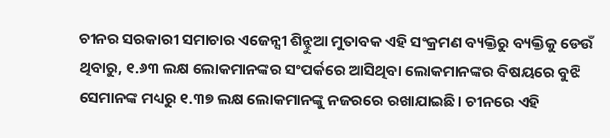ଚୀନର ସରକାରୀ ସମାଚାର ଏଜେନ୍ସୀ ଶିନ୍ହୁଆ ମୁତାବକ ଏହି ସଂକ୍ରମଣ ବ୍ୟକ୍ତିରୁ ବ୍ୟକ୍ତିକୁ ଡେଉଁ ଥିବାରୁ, ୧.୬୩ ଲକ୍ଷ ଲୋକମାନଙ୍କର ସଂପର୍କରେ ଆସିଥିବା ଲୋକମାନଙ୍କର ବିଷୟରେ ବୁଝି ସେମାନଙ୍କ ମଧ୍ୟରୁ ୧.୩୭ ଲକ୍ଷ ଲୋକମାନଙ୍କୁ ନଜରରେ ରଖାଯାଇଛି। ଚୀନରେ ଏହି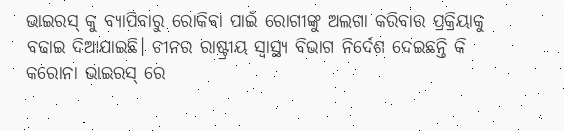ଭାଇରସ୍ କୁ ବ୍ୟାପିବାରୁ ରୋକିବା ପାଇଁ ରୋଗୀଙ୍କୁ ଅଲଗା କରିବାର ପ୍ରକ୍ରିୟାକୁ ବଢାଇ ଦିଆଯାଇଛି। ଚୀନର ରାଷ୍ଟ୍ରୀୟ ସ୍ବାସ୍ଥ୍ୟ ବିଭାଗ ନିର୍ଦେଶ ଦେଇଛନ୍ତି କି କରୋନା ଭାଇରସ୍ ରେ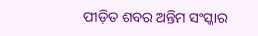ପୀଡ଼ିତ ଶବର ଅନ୍ତିମ ସଂସ୍କାର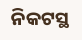ନିକଟସ୍ଥ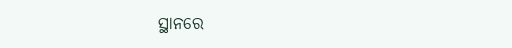ସ୍ଥାନରେ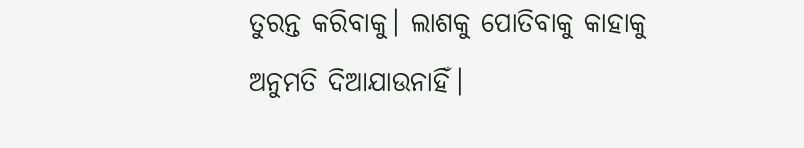ତୁରନ୍ତ କରିବାକୁ। ଲାଶକୁ ପୋତିବାକୁ କାହାକୁ ଅନୁମତି ଦିଆଯାଉନାହିଁ।